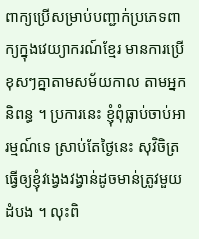ពាក្យប្រើសម្រាប់បញ្ជាក់ប្រភេទពាក្យក្នុងវេយ្យាករណ៍ខ្មែរ មានការប្រើខុសៗគ្នាតាមសម័យកាល តាមអ្នកនិពន្ធ ។ ប្រការនេះ ខ្ញុំពុំធ្លាប់ចាប់អារម្មណ៍ទេ ស្រាប់តែថ្ងៃនេះ សុវិចិត្រ ធ្វើឲ្យខ្ញុំវង្វេងវង្វាន់ដូចមាន់ត្រូវមួយដំបង ។ លុះពិ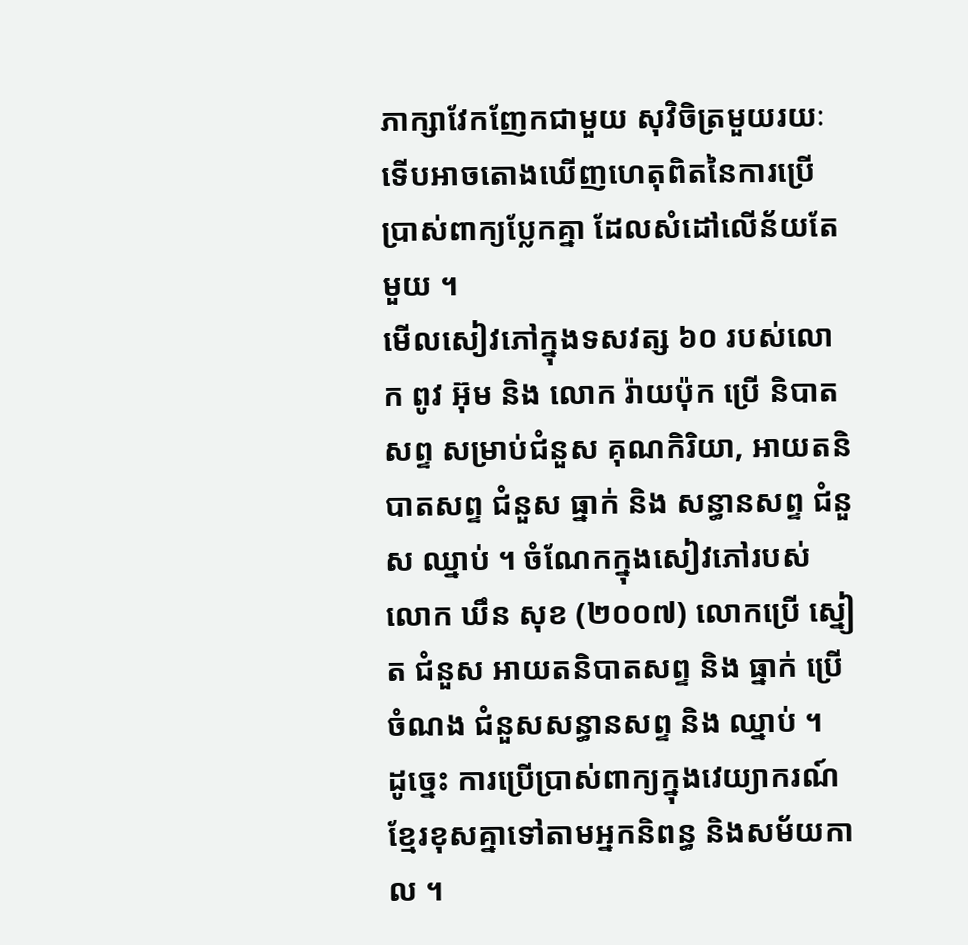ភាក្សាវែកញែកជាមួយ សុវិចិត្រមួយរយៈ ទើបអាចតោងឃើញហេតុពិតនៃការប្រើប្រាស់ពាក្យប្លែកគ្នា ដែលសំដៅលើន័យតែមួយ ។
មើលសៀវភៅក្នុងទសវត្ស ៦០ របស់លោក ពូវ អ៊ុម និង លោក រ៉ាយប៉ុក ប្រើ និបាតសព្ទ សម្រាប់ជំនួស គុណកិរិយា, អាយតនិបាតសព្ទ ជំនួស ធ្នាក់ និង សន្ធានសព្ទ ជំនួស ឈ្នាប់ ។ ចំណែកក្នុងសៀវភៅរបស់លោក ឃឹន សុខ (២០០៧) លោកប្រើ ស្នៀត ជំនួស អាយតនិបាតសព្ទ និង ធ្នាក់ ប្រើ ចំណង ជំនួសសន្ធានសព្ទ និង ឈ្នាប់ ។
ដូច្នេះ ការប្រើប្រាស់ពាក្យក្នុងវេយ្យាករណ៍ខ្មែរខុសគ្នាទៅតាមអ្នកនិពន្ធ និងសម័យកាល ។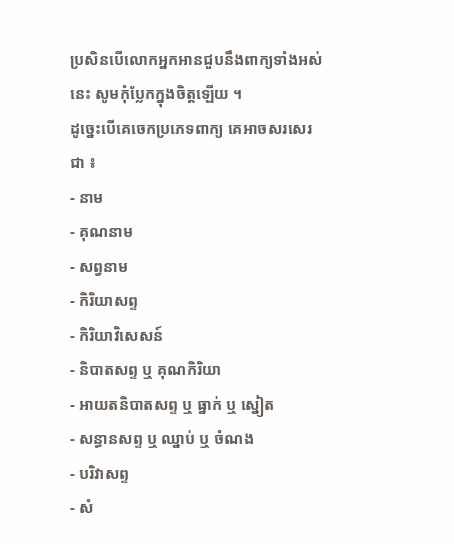ប្រសិនបើលោកអ្នកអានជួបនឹងពាក្យទាំងអស់នេះ សូមកុំប្លែកក្នុងចិត្តឡើយ ។
ដូច្នេះបើគេចេកប្រភេទពាក្យ គេអាចសរសេរជា ៖
- នាម
- គុណនាម
- សព្វនាម
- កិរិយាសព្ទ
- កិរិយាវិសេសន៍
- និបាតសព្ទ ឬ គុណកិរិយា
- អាយតនិបាតសព្ទ ឬ ធ្នាក់ ឬ ស្នៀត
- សន្ធានសព្ទ ឬ ឈ្នាប់ ឬ ចំណង
- បរិវាសព្ទ
- សំ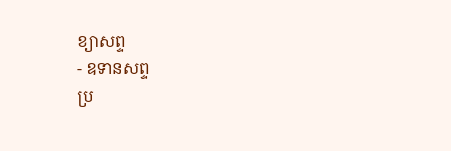ខ្យាសព្ទ
- ឧទានសព្ទ
ប្រ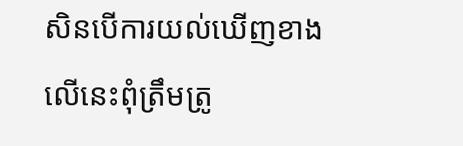សិនបើការយល់ឃើញខាងលើនេះពុំត្រឹមត្រូ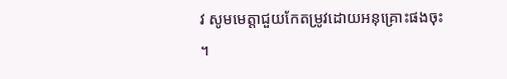វ សូមមេត្តាជួយកែតម្រូវដោយអនុគ្រោះផងចុះ ។